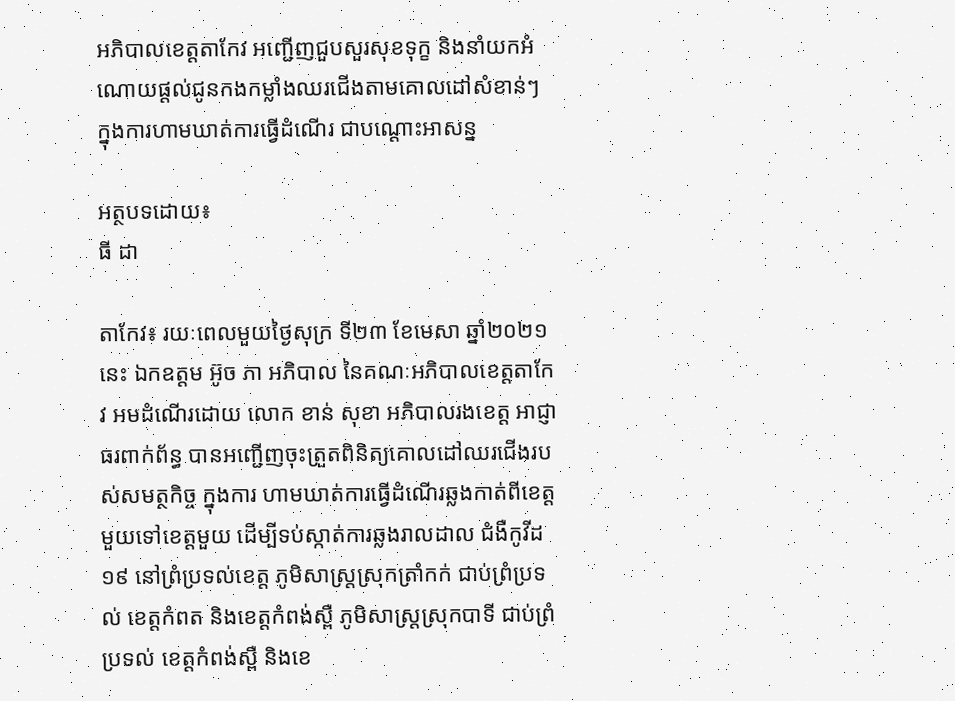អភិបាលខេត្តតាកែវ អញ្ជើញជួបសួរសុខទុក្ខ និងនាំយកអំណោយផ្ដល់ជូនកងកម្លាំងឈរជើងតាមគោលដៅសំខាន់ៗ ក្នុងការហាមឃាត់ការធ្វើដំណើរ ជាបណ្ដោះអាសន្ន

អត្ថបទដោយ៖
ធី ដា

តាកែវ៖ រយៈពេលមួយថ្ងៃសុក្រ ទី២៣ ខែមេសា ឆ្នាំ២០២១នេះ ឯកឧត្តម អ៊ូច ភា អភិបាល នៃគណៈអភិបាលខេត្តតាកែវ អមដំណើរដោយ លោក ខាន់ សុខា អភិបាលរងខេត្ត អាជ្ញាធរពាក់ព័ន្ធ បានអញ្ជើញចុះត្រួតពិនិត្យគោលដៅឈរជើងរបស់សមត្ថកិច្ច ក្នុងការ ហាមឃាត់ការធ្វើដំណើរឆ្លងកាត់ពីខេត្តមួយទៅខេត្តមួយ ដើម្បីទប់ស្កាត់ការឆ្លងរាលដាល ជំងឺកូវីដ១៩ នៅព្រំប្រទល់ខេត្ត ភូមិសាស្រ្តស្រុកត្រាំកក់ ជាប់ព្រំប្រទល់ ខេត្តកំពត និងខេត្តកំពង់ស្ពឺ ភូមិសាស្រ្តស្រុកបាទី ជាប់ព្រំប្រទល់ ខេត្តកំពង់ស្ពឺ និងខេ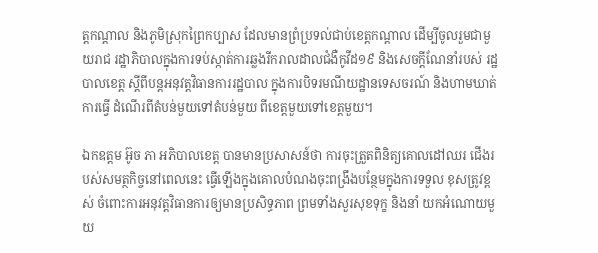ត្តកណ្ដាល និងភូមិស្រុកព្រៃកប្បាស ដែលមានព្រំប្រទល់ជាប់ខេត្តកណ្ដាល ដើម្បីចូលរួមជាមួយរាជ រដ្ឋាភិបាលក្នុងការទប់ស្កាត់ការឆ្លងរីករាលដាលជំងឺកូវីដ១៩ និងសេចក្ដីណែនាំរបស់ រដ្ឋបាលខេត្ត ស្ដីពីបន្តអនុវត្តវិធានការរដ្ឋបាល ក្នុងការបិទរមណីយដ្ឋានទេសចរណ៍ និងហាមឃាត់ការធ្វើ ដំណើរពីតំបន់មួយទៅតំបន់មួយ ពីខេត្តមួយទៅខេត្តមួយ។

ឯកឧត្តម អ៊ូច ភា អភិបាលខេត្ត បានមានប្រសាសន៍ថា ការចុះត្រួតពិនិត្យគោលដៅឈរ ជើងរបស់សមត្ថកិច្ចនៅពេលនេះ ធ្វើឡើងក្នុងគោលបំណងចុះពង្រឹងបន្ថែមក្នុងការទទួល ខុសត្រូវខ្ពស់ ចំពោះការអនុវត្តវិធានការឲ្យមានប្រសិទ្ធភាព ព្រមទាំងសួរសុខទុក្ខ និងនាំ យកអំណោយមួយ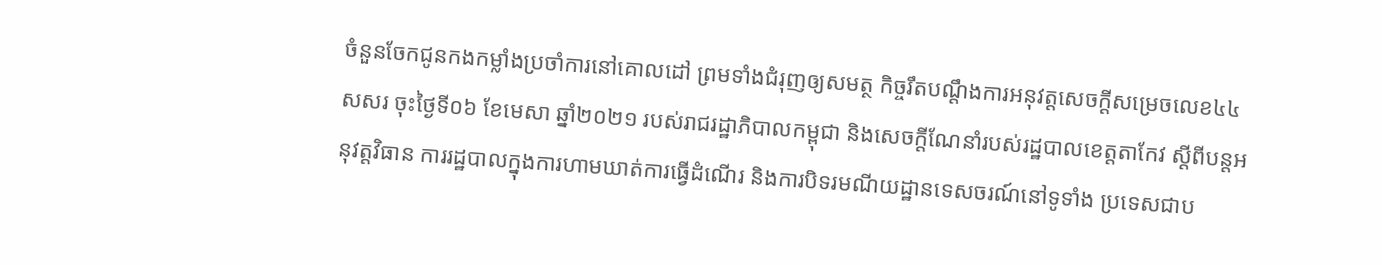ចំនួនចែកជូនកងកម្លាំងប្រចាំការនៅគោលដៅ ព្រមទាំងជំរុញឲ្យសមត្ថ កិច្ចរឹតបណ្តឹងការអនុវត្តសេចក្ដីសម្រេចលេខ៤៤ សសរ ចុះថ្ងៃទី០៦ ខែមេសា ឆ្នាំ២០២១ របស់រាជរដ្ឋាភិបាលកម្ពុជា និងសេចក្តីណែនាំរបស់រដ្ឋបាលខេត្តតាកែវ ស្ដីពីបន្តអនុវត្តវិធាន ការរដ្ឋបាលក្នុងការហាមឃាត់ការធ្វើដំណើរ និងការបិទរមណីយដ្ឋានទេសចរណ៍នៅទូទាំង ប្រទេសជាប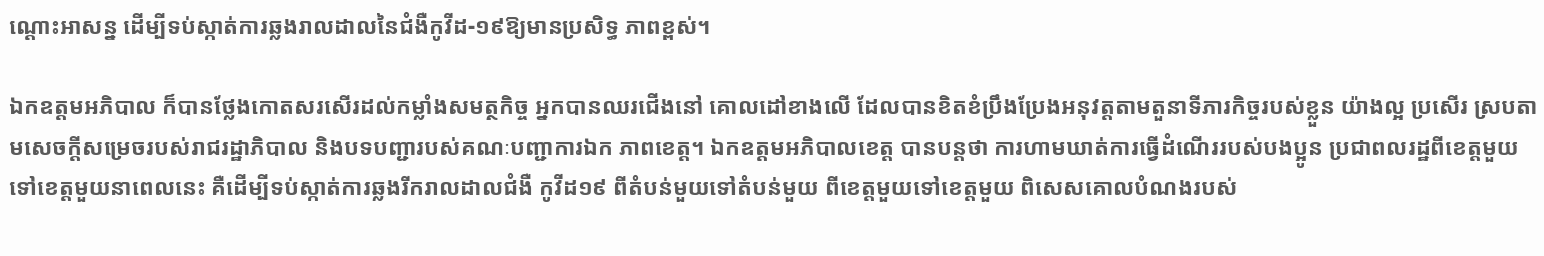ណ្ដោះអាសន្ន ដើម្បីទប់ស្កាត់ការឆ្លងរាលដាលនៃជំងឺកូវីដ-១៩ឱ្យមានប្រសិទ្ធ ភាពខ្ពស់។

ឯកឧត្តមអភិបាល ក៏បានថ្លែងកោតសរសើរដល់កម្លាំងសមត្ថកិច្ច អ្នកបានឈរជើងនៅ គោលដៅខាងលើ ដែលបានខិតខំប្រឹងប្រែងអនុវត្តតាមតួនាទីភារកិច្ចរបស់ខ្លួន យ៉ាងល្អ ប្រសើរ ស្របតាមសេចក្ដីសម្រេចរបស់រាជរដ្ឋាភិបាល និងបទបញ្ជារបស់គណៈបញ្ជាការឯក ភាពខេត្ត។ ឯកឧត្តមអភិបាលខេត្ត បានបន្តថា ការហាមឃាត់ការធ្វើដំណើររបស់បងប្អូន ប្រជាពលរដ្ឋពីខេត្តមួយទៅខេត្តមួយនាពេលនេះ គឺដើម្បីទប់ស្កាត់ការឆ្លងរីករាលដាលជំងឺ កូវីដ១៩ ពីតំបន់មួយទៅតំបន់មួយ ពីខេត្តមួយទៅខេត្តមួយ ពិសេសគោលបំណងរបស់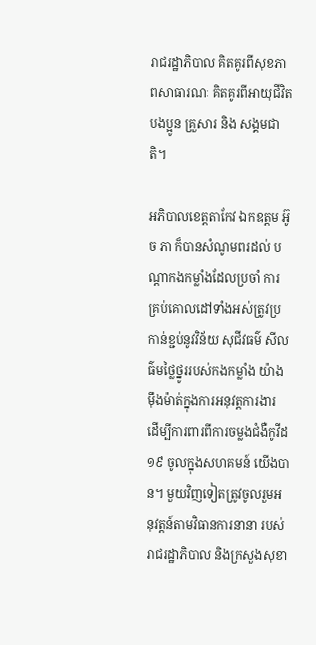រាជរដ្ឋាភិបាល គិតគូរពីសុខភាពសាធារណៈ គិតគូរពីអាយុជីវិតបងប្អូន គ្រួសារ និង សង្គមជាតិ។

អភិបាលខេត្តតាកែវ ឯកឧត្តម អ៊ូច ភា ក៏បានសំណូមពរដល់ បណ្ដាកងកម្លាំងដែលប្រចាំ ការគ្រប់គោលដៅទាំងអស់ត្រូវប្រកាន់ខ្ជប់នូវវិន័យ សុជីវធម៌ សីលធ៌មថ្លៃថ្នូររបស់កងកម្លាំង យ៉ាងម៉ឹងម៉ាត់ក្នុងការអនុវត្តការងារ ដើម្បីការពារពីការចម្លងជំងឺកូវីដ១៩ ចូលក្នុងសហគមន៍ យើងបាន។ មួយវិញទៀតត្រូវចូលរួមអនុវត្តន៍តាមវិធានការនានា របស់រាជរដ្ឋាភិបាល និងក្រសួងសុខា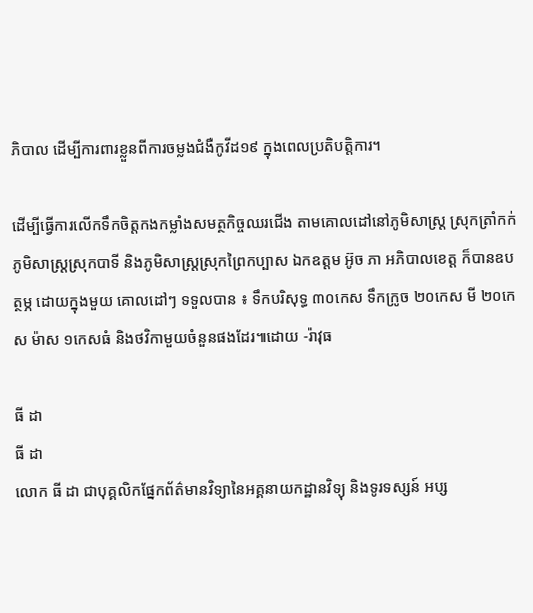ភិបាល ដើម្បីការពារខ្លួនពីការចម្លងជំងឺកូវីដ១៩ ក្នុងពេលប្រតិបត្តិការ។

ដើម្បីធ្វើការលើកទឹកចិត្តកងកម្លាំងសមត្ថកិច្ចឈរជើង តាមគោលដៅនៅភូមិសាស្រ្ត ស្រុកត្រាំកក់ ភូមិសាស្រ្តស្រុកបាទី និងភូមិសាស្រ្តស្រុកព្រៃកប្បាស ឯកឧត្តម អ៊ូច ភា អភិបាលខេត្ត ក៏បានឧបត្ថម្ភ ដោយក្នុងមួយ គោលដៅៗ ទទួលបាន ៖ ទឹកបរិសុទ្ធ ៣០កេស ទឹកក្រូច ២០កេស មី ២០កេស ម៉ាស ១កេសធំ និងថវិកាមួយចំនួនផងដែរ៕ដោយ -រ៉ាវុធ

ធី ដា
ធី ដា
លោក ធី ដា ជាបុគ្គលិកផ្នែកព័ត៌មានវិទ្យានៃអគ្គនាយកដ្ឋានវិទ្យុ និងទូរទស្សន៍ អប្ស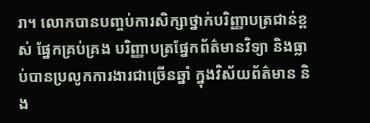រា។ លោកបានបញ្ចប់ការសិក្សាថ្នាក់បរិញ្ញាបត្រជាន់ខ្ពស់ ផ្នែកគ្រប់គ្រង បរិញ្ញាបត្រផ្នែកព័ត៌មានវិទ្យា និងធ្លាប់បានប្រលូកការងារជាច្រើនឆ្នាំ ក្នុងវិស័យព័ត៌មាន និង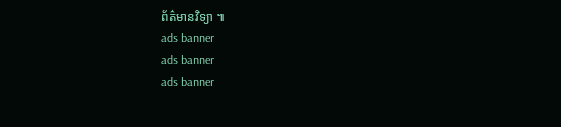ព័ត៌មានវិទ្យា ៕
ads banner
ads banner
ads banner